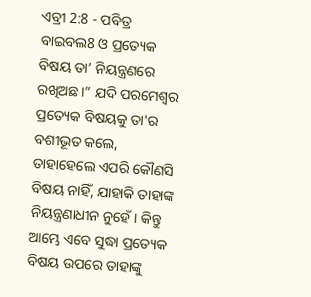ଏବ୍ରୀ 2:8 - ପବିତ୍ର ବାଇବଲ8 ଓ ପ୍ରତ୍ୟେକ ବିଷୟ ତା’ ନିୟନ୍ତ୍ରଣରେ ରଖିଅଛ।” ଯଦି ପରମେଶ୍ୱର ପ୍ରତ୍ୟେକ ବିଷୟକୁ ତା'ର ବଶୀଭୂତ କଲେ, ତାହାହେଲେ ଏପରି କୌଣସି ବିଷୟ ନାହିଁ, ଯାହାକି ତାହାଙ୍କ ନିୟନ୍ତ୍ରଣାଧୀନ ନୁହେଁ। କିନ୍ତୁ ଆମ୍ଭେ ଏବେ ସୁଦ୍ଧା ପ୍ରତ୍ୟେକ ବିଷୟ ଉପରେ ତାହାଙ୍କୁ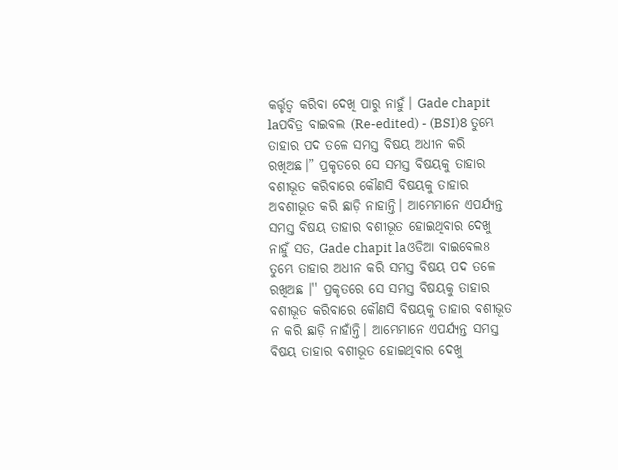କର୍ତ୍ତୃତ୍ୱ କରିବା ଦେଖି ପାରୁ ନାହୁଁ। Gade chapit laପବିତ୍ର ବାଇବଲ (Re-edited) - (BSI)8 ତୁମ୍ଭେ ତାହାର ପଦ ତଳେ ସମସ୍ତ ବିଷୟ ଅଧୀନ କରି ରଖିଅଛ।” ପ୍ରକୃତରେ ସେ ସମସ୍ତ ବିଷୟକୁ ତାହାର ବଶୀଭୂତ କରିବାରେ କୌଣସି ବିଷୟକୁ ତାହାର ଅବଶୀଭୂତ କରି ଛାଡ଼ି ନାହାନ୍ତି। ଆମ୍ଭେମାନେ ଏପର୍ଯ୍ୟନ୍ତ ସମସ୍ତ ବିଷୟ ତାହାର ବଶୀଭୂତ ହୋଇଥିବାର ଦେଖୁ ନାହୁଁ ସତ, Gade chapit laଓଡିଆ ବାଇବେଲ8 ତୁମ୍ଭେ ତାହାର ଅଧୀନ କରି ସମସ୍ତ ବିଷୟ ପଦ ତଳେ ରଖିଅଛ ।'' ପ୍ରକୃତରେ ସେ ସମସ୍ତ ବିଷୟକୁ ତାହାର ବଶୀଭୂତ କରିବାରେ କୌଣସି ବିଷୟକୁ ତାହାର ବଶୀଭୂତ ନ କରି ଛାଡ଼ି ନାହାଁନ୍ତି। ଆମ୍ଭେମାନେ ଏପର୍ଯ୍ୟନ୍ତ ସମସ୍ତ ବିଷୟ ତାହାର ବଶୀଭୂତ ହୋଇଥିବାର ଦେଖୁ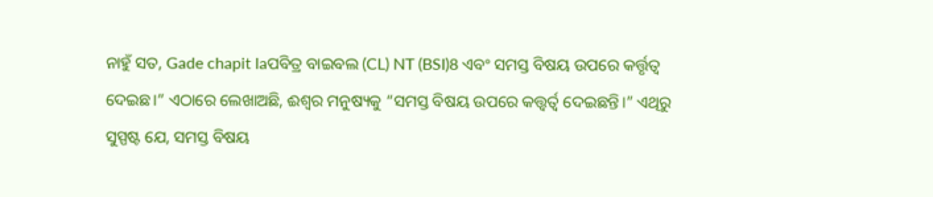ନାହୁଁ ସତ, Gade chapit laପବିତ୍ର ବାଇବଲ (CL) NT (BSI)8 ଏବଂ ସମସ୍ତ ବିଷୟ ଉପରେ କର୍ତ୍ତୃତ୍ୱ ଦେଇଛ।” ଏଠାରେ ଲେଖାଅଛି, ଈଶ୍ୱର ମନୁଷ୍ୟକୁ “ସମସ୍ତ ବିଷୟ ଉପରେ କତ୍ତ୍ୱର୍ତ୍ୱ ଦେଇଛନ୍ତି।” ଏଥିରୁ ସୁସ୍ପଷ୍ଟ ଯେ, ସମସ୍ତ ବିଷୟ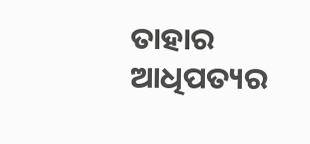ତାହାର ଆଧିପତ୍ୟର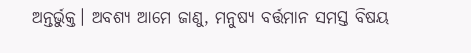ଅନ୍ତର୍ଭୁକ୍ତ। ଅବଶ୍ୟ ଆମେ ଜାଣୁ, ମନୁଷ୍ୟ ବର୍ତ୍ତମାନ ସମସ୍ତ ବିଷୟ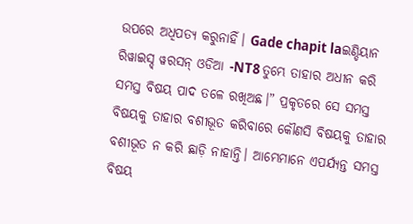ଉପରେ ଅଧିପତ୍ୟ କରୁନାହିଁ। Gade chapit laଇଣ୍ଡିୟାନ ରିୱାଇସ୍ଡ୍ ୱରସନ୍ ଓଡିଆ -NT8 ତୁମ୍ଭେ ତାହାର ଅଧୀନ କରି ସମସ୍ତ ବିଷୟ ପାଦ ତଳେ ରଖିଅଛ।” ପ୍ରକୃତରେ ସେ ସମସ୍ତ ବିଷୟକୁ ତାହାର ବଶୀଭୂତ କରିବାରେ କୌଣସି ବିଷୟକୁ ତାହାର ବଶୀଭୂତ ନ କରି ଛାଡ଼ି ନାହାନ୍ତି। ଆମ୍ଭେମାନେ ଏପର୍ଯ୍ୟନ୍ତ ସମସ୍ତ ବିଷୟ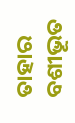ତାହାର ବଶୀଭୂତ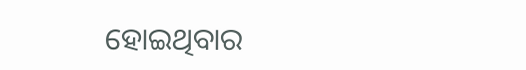ହୋଇଥିବାର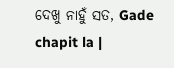ଦେଖୁ ନାହୁଁ ସତ, Gade chapit la |